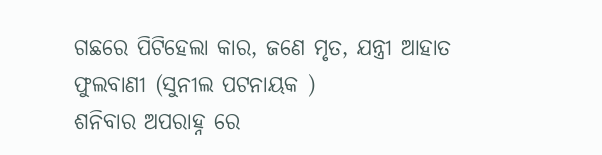ଗଛରେ ପିଟିହେଲା କାର, ଜଣେ ମୃତ, ଯନ୍ତ୍ରୀ ଆହାତ
ଫୁଲବାଣୀ (ସୁନୀଲ ପଟନାୟକ )
ଶନିବାର ଅପରାହ୍ନ ରେ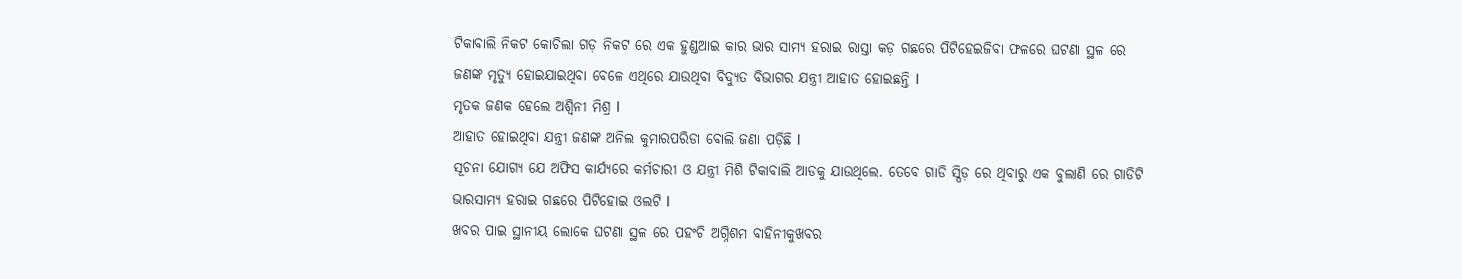ଟିକାବାଲି ନିକଟ କୋଚିଲା ଗଡ଼ ନିକଟ ରେ ଏକ ହୁଣ୍ଡଆଇ କାର ଭାର ସାମ୍ୟ ହରାଇ ରାସ୍ତା କଡ଼ ଗଛରେ ପିଟିହେଇଜିବା ଫଳରେ ଘଟଣା ସ୍ଥଳ ରେ ଜଣଙ୍କ ମୃତ୍ଯୁ ହୋଇଯାଇଥିବା ବେଳେ ଏଥିରେ ଯାଉଥିବା ବିଦ୍ୟୁତ ବିଭାଗର ଯନ୍ତ୍ରୀ ଆହାତ ହୋଇଛନ୍ତି l
ମୃତକ ଜଣକ ହେଲେ ଅଶ୍ୱିନୀ ମିଶ୍ର l
ଆହାତ ହୋଇଥିବା ଯନ୍ତ୍ରୀ ଜଣଙ୍କ ଅନିଲ କୁମାରପରିଡା ବୋଲି ଜଣା ପଡ଼ିଛି l
ସୂଚନା ଯୋଗ୍ୟ ଯେ ଅଫିସ କାର୍ଯ୍ୟରେ କର୍ମଚାରୀ ଓ ଯନ୍ତ୍ରୀ ମିଶି ଟିକାବାଲି ଆଡକୁ ଯାଉଥିଲେ. ତେବେ ଗାଡି ସ୍ପିଡ଼ ରେ ଥିବାରୁ ଏକ ବୁଲାଣି ରେ ଗାଡିଟି ଭାରସାମ୍ୟ ହରାଇ ଗଛରେ ପିଟିହୋଇ ଓଲଟି l
ଖବର ପାଇ ସ୍ଥାନୀୟ ଲୋକେ ଘଟଣା ସ୍ଥଳ ରେ ପହଂଚି ଅଗ୍ନିଶମ ବାହିନୀକୁଖବର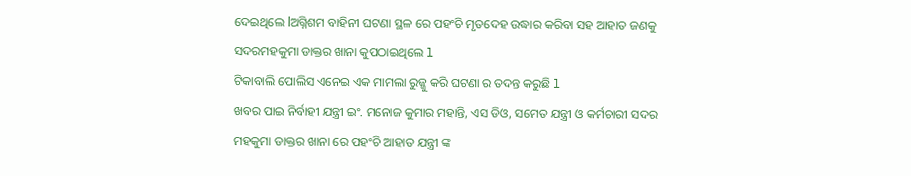ଦେଇଥିଲେ lଅଗ୍ନିଶମ ବାହିନୀ ଘଟଣା ସ୍ଥଳ ରେ ପହଂଚି ମୃତଦେହ ଉଦ୍ଧାର କରିବା ସହ ଆହାତ ଜଣକୁ ସଦରମହକୁମା ଡାକ୍ତର ଖାନା କୁପଠାଇଥିଲେ l
ଟିକାବାଲି ପୋଲିସ ଏନେଇ ଏକ ମାମଲା ରୁଜ୍ଜୁ କରି ଘଟଣା ର ତଦନ୍ତ କରୁଛି l
ଖବର ପାଇ ନିର୍ବାହୀ ଯନ୍ତ୍ରୀ ଇଂ. ମନୋଜ କୁମାର ମହାନ୍ତି, ଏସ ଡିଓ, ସମେତ ଯନ୍ତ୍ରୀ ଓ କର୍ମଚାରୀ ସଦର ମହକୁମା ଡାକ୍ତର ଖାନା ରେ ପହଂଚି ଆହାତ ଯନ୍ତ୍ରୀ ଙ୍କ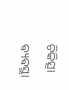ଚିକିତ୍ସା ଵ୍ୟଵସ୍ଥା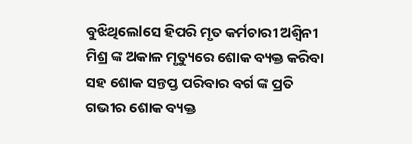ବୁଝିଥିଲେlସେ ହିପରି ମୃତ କର୍ମଚାରୀ ଅଶ୍ୱିନୀ ମିଶ୍ର ଙ୍କ ଅକାଳ ମୃତ୍ୟୁରେ ଶୋକ ବ୍ୟକ୍ତ କରିବା ସହ ଶୋକ ସନ୍ତପ୍ତ ପରିବାର ବର୍ଗ ଙ୍କ ପ୍ରତି ଗଭୀର ଶୋକ ବ୍ୟକ୍ତ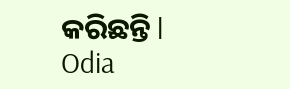କରିଛନ୍ତି l
Odia